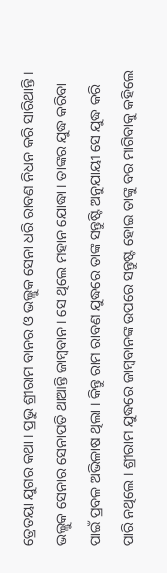ତ୍ରେତୟା ଯୁଗର କଥା । ପ୍ରଭୁ ଶ୍ରୀରାମ ବାନର ଓ ଭଲ୍ଲୁକ ସେନା ଧରି ରାବଣ ନିଧନ କରି ସାରିଥାନ୍ତି । ଭଲ୍ଲୁକ ସେନାର ସେନାପତି ଥାଆନ୍ତି ଜାମ୍ବବାନ । ସେ ଥିଲେ ମହାନ ଯୋଦ୍ଧା । ତାଙ୍କର ଯୁଦ୍ଧ କରିବା ପାଇଁ ପ୍ରବଳ ଅଭିଳାଷ ଥିଲା । କିନ୍ତୁ ରାମ ରାବଣ ଯୁଦ୍ଧରେ ତାଙ୍କ ସନ୍ତୁଷ୍ଟି ଅନୁଯାୟୀ ସେ ଯୁଦ୍ଧ କରି ପାରି ନଥିଲେ । ଶ୍ରୀରାମ ଯୁଦ୍ଧରେ ଜାମ୍ବବାନଙ୍କ ଉପରେ ସନ୍ତୁଷ୍ଟ ହୋଇ ତାଙ୍କୁ ବର ମାଗିବାକୁ କହିଲେ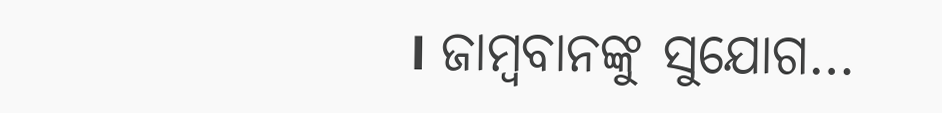। ଜାମ୍ବବାନଙ୍କୁ ସୁଯୋଗ…